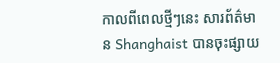កាលពីពេលថ្មីៗនេះ សារព័ត៌មាន Shanghaist បានចុះផ្សាយ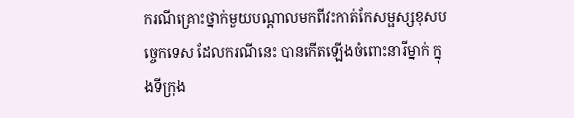ករណីគ្រោះថ្នាក់មួយបណ្ដាលមកពីវះកាត់កែសម្ផស្សខុសបច្ចេកទេស ដែលករណីនេះ បានកើតឡើងចំពោះនារីម្នាក់ ក្នុងទីក្រុង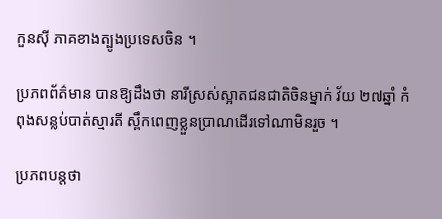កួនស៊ី ភាគខាងត្បូងប្រទេសចិន ។

ប្រភពព័ត៌មាន បានឱ្យដឹងថា នារីស្រស់ស្អាតជនជាតិចិនម្នាក់ វ័យ ២៧ឆ្នាំ កំពុងសន្លប់បាត់ស្មារតី ស្ពឹកពេញខ្លួនប្រាណដើរទៅណាមិនរួច ។

ប្រភពបន្តថា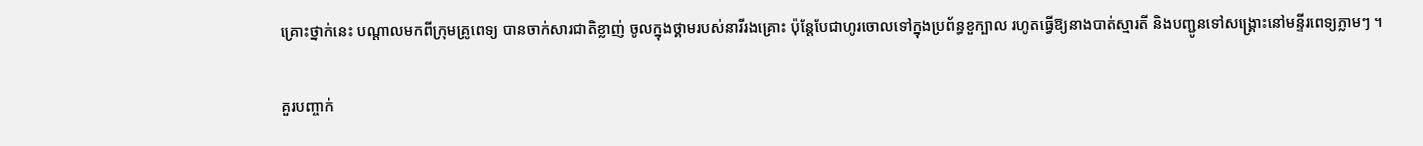គ្រោះថ្នាក់នេះ បណ្ដាលមកពីក្រុមគ្រូពេទ្យ បានចាក់សារជាតិខ្លាញ់ ចូលក្នុងថ្គាមរបស់នារីរងគ្រោះ ប៉ុន្តែបែជាហូរចោលទៅក្នុងប្រព័ន្ធខួក្បាល រហូតធ្វើឱ្យនាងបាត់ស្មារតី និងបញ្ជូនទៅសង្គ្រោះនៅមន្ទីរពេទ្យភ្លាមៗ ។

គួរបញ្ចាក់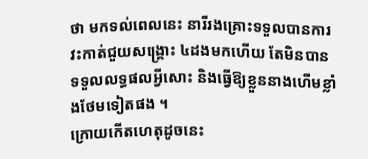ថា មកទល់ពេលនេះ នារីរងគ្រោះទទួលបានការវះកាត់ជួយសង្គ្រោះ ៤ដងមកហើយ តែមិនបានទទួលលទ្ធផលអ្វីសោះ និងធ្វើឱ្យខ្លួននាងហើមខ្លាំងថែមទៀតផង ។
ក្រោយកើតហេតុដូចនេះ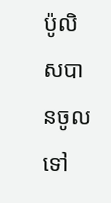ប៉ូលិសបានចូលទៅ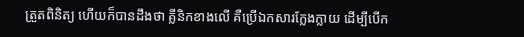ត្រួតពិនិត្យ ហើយក៏បានដឹងថា គ្លីនិកខាងលើ គឺប្រើឯកសារក្លែងក្លាយ ដើម្បីបើក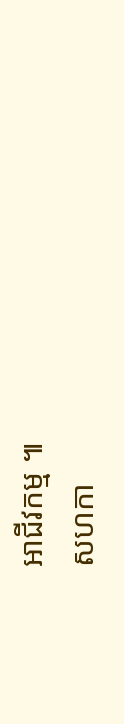អាជីវកម្ម ៕
សហកា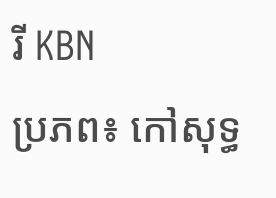រី KBN
ប្រភព៖ កៅសុទ្ធ